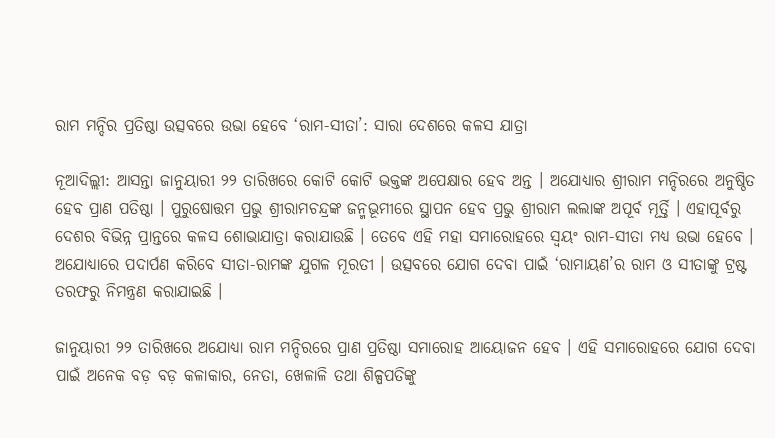ରାମ ମନ୍ଦିର ପ୍ରତିଷ୍ଠା ଉତ୍ସବରେ ଉଭା ହେବେ ‘ରାମ-ସୀତା’: ସାରା ଦେଶରେ କଳସ ଯାତ୍ରା

ନୂଆଦିଲ୍ଲୀ: ଆସନ୍ତା ଜାନୁୟାରୀ ୨୨ ତାରିଖରେ କୋଟି କୋଟି ଭକ୍ତଙ୍କ ଅପେକ୍ଷାର ହେବ ଅନ୍ତ । ଅଯୋଧ୍ୟାର ଶ୍ରୀରାମ ମନ୍ଦିରରେ ଅନୁଷ୍ଠିତ ହେବ ପ୍ରାଣ ପତିଷ୍ଠା । ପୁରୁଷୋତ୍ତମ ପ୍ରଭୁ ଶ୍ରୀରାମଚନ୍ଦ୍ରଙ୍କ ଜନ୍ମଭୂମୀରେ ସ୍ଥାପନ ହେବ ପ୍ରଭୁ ଶ୍ରୀରାମ ଲଲାଙ୍କ ଅପୂର୍ବ ମୂର୍ତ୍ତି । ଏହାପୂର୍ବରୁ ଦେଶର ବିଭିନ୍ନ ପ୍ରାନ୍ତରେ କଳସ ଶୋଭାଯାତ୍ରା କରାଯାଉଛି । ତେବେ ଏହି ମହା ସମାରୋହରେ ସ୍ୱୟଂ ରାମ-ସୀତା ମଧ୍ୟ ଉଭା ହେବେ । ଅଯୋଧ୍ୟାରେ ପଦାର୍ପଣ କରିବେ ସୀତା-ରାମଙ୍କ ଯୁଗଳ ମୂରତୀ । ଉତ୍ସବରେ ଯୋଗ ଦେବା ପାଇଁ ‘ରାମାୟଣ’ର ରାମ ଓ ସୀତାଙ୍କୁ ଟ୍ରଷ୍ଟ ତରଫରୁ ନିମନ୍ତ୍ରଣ କରାଯାଇଛି ।

ଜାନୁୟାରୀ ୨୨ ତାରିଖରେ ଅଯୋଧ୍ୟା ରାମ ମନ୍ଦିରରେ ପ୍ରାଣ ପ୍ରତିଷ୍ଠା ସମାରୋହ ଆୟୋଜନ ହେବ । ଏହି ସମାରୋହରେ ଯୋଗ ଦେବା ପାଇଁ ଅନେକ ବଡ଼ ବଡ଼ କଳାକାର, ନେତା, ଖେଳାଳି ତଥା ଶିଳ୍ପପତିଙ୍କୁ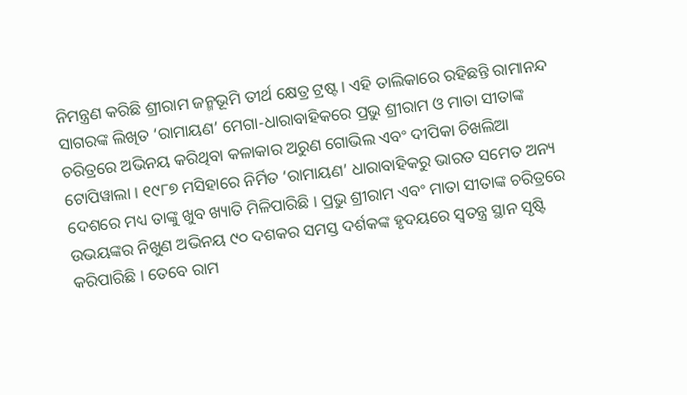ନିମନ୍ତ୍ରଣ କରିଛି ଶ୍ରୀରାମ ଜନ୍ମଭୂମି ତୀର୍ଥ କ୍ଷେତ୍ର ଟ୍ରଷ୍ଟ । ଏହି ତାଲିକାରେ ରହିଛନ୍ତି ରାମାନନ୍ଦ ସାଗରଙ୍କ ଲିଖିତ ‘ରାମାୟଣ’ ମେଗା-ଧାରାବାହିକରେ ପ୍ରଭୁ ଶ୍ରୀରାମ ଓ ମାତା ସୀତାଙ୍କ ଚରିତ୍ରରେ ଅଭିନୟ କରିଥିବା କଳାକାର ଅରୁଣ ଗୋଭିଲ ଏବଂ ଦୀପିକା ଚିଖଲିଆ ଟୋପିୱାଲା । ୧୯୮୭ ମସିହାରେ ନିର୍ମିତ ‘ରାମାୟଣ’ ଧାରାବାହିକରୁ ଭାରତ ସମେତ ଅନ୍ୟ ଦେଶରେ ମଧ୍ୟ ତାଙ୍କୁ ଖୁବ ଖ୍ୟାତି ମିଳିପାରିଛି । ପ୍ରଭୁ ଶ୍ରୀରାମ ଏବଂ ମାତା ସୀତାଙ୍କ ଚରିତ୍ରରେ ଉଭୟଙ୍କର ନିଖୁଣ ଅଭିନୟ ୯୦ ଦଶକର ସମସ୍ତ ଦର୍ଶକଙ୍କ ହୃଦୟରେ ସ୍ୱତନ୍ତ୍ର ସ୍ଥାନ ସୃଷ୍ଟି କରିପାରିଛି । ତେବେ ରାମ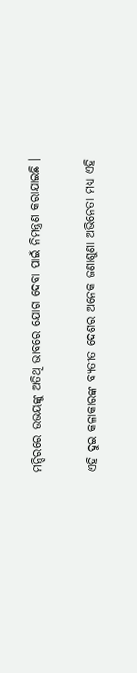ମନ୍ଦିରରେ ଉଭୟଙ୍କୁ ଅତିଥି ଭାବରେ ଯୋଗ ଦେବା ପାଇଁ ନିମନ୍ତ୍ରଣ କରାଯାଇଛି ।

ଏହି ଦୁଇ କଳାକାରଙ୍କ ବ୍ୟତୀତ ଦେଶର ଅନେକ ଜଣାଶୁଣା ଅଭିନେତା ମଧ୍ୟ ଏହି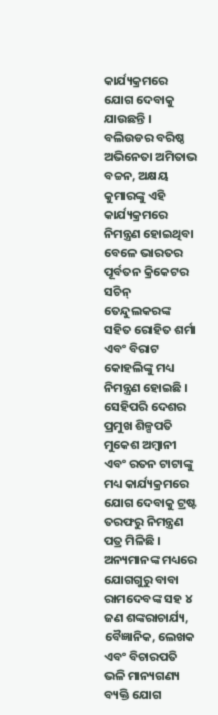କାର୍ଯ୍ୟକ୍ରମରେ ଯୋଗ ଦେବାକୁ ଯାଉଛନ୍ତି । ବଲିଉଡର ବରିଷ୍ଠ ଅଭିନେତା ଅମିତାଭ ବଚ୍ଚନ, ଅକ୍ଷୟ କୁମାରଙ୍କୁ ଏହି କାର୍ଯ୍ୟକ୍ରମରେ ନିମନ୍ତ୍ରଣ ହୋଇଥିବା ବେଳେ ଭାରତର ପୂର୍ବତନ କ୍ରିକେଟର ସଚିନ୍ ତେନ୍ଦୁଲକରଙ୍କ ସହିତ ରୋହିତ ଶର୍ମା ଏବଂ ବିରାଟ କୋହଲିଙ୍କୁ ମଧ୍ୟ ନିମନ୍ତ୍ରଣ ହୋଇଛି । ସେହିପରି ଦେଶର ପ୍ରମୁଖ ଶିଳ୍ପପତି ମୁକେଶ ଅମ୍ବାନୀ ଏବଂ ରତନ ଟାଟାଙ୍କୁ ମଧ୍ୟ କାର୍ଯ୍ୟକ୍ରମରେ ଯୋଗ ଦେବାକୁ ଟ୍ରଷ୍ଟ ତରଫରୁ ନିମନ୍ତ୍ରଣ ପତ୍ର ମିଳିଛି । ଅନ୍ୟମାନଙ୍କ ମଧ୍ୟରେ ଯୋଗଗୁରୁ ବାବା ରାମଦେବଙ୍କ ସହ ୪ ଜଣ ଶଙ୍କରାଚାର୍ଯ୍ୟ, ବୈଜ୍ଞାନିକ, ଲେଖକ ଏବଂ ବିଚାରପତି ଭଳି ମାନ୍ୟଗଣ୍ୟ ବ୍ୟକ୍ତି ଯୋଗ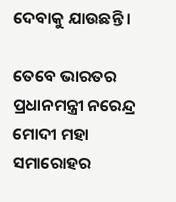ଦେବାକୁ ଯାଉଛନ୍ତି ।

ତେବେ ଭାରତର ପ୍ରଧାନମନ୍ତ୍ରୀ ନରେନ୍ଦ୍ର ମୋଦୀ ମହା ସମାରୋହର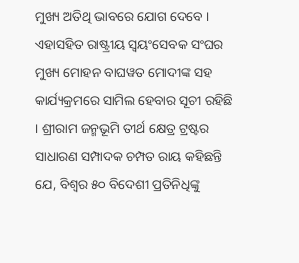ମୁଖ୍ୟ ଅତିଥି ଭାବରେ ଯୋଗ ଦେବେ । ଏହାସହିତ ରାଷ୍ଟ୍ରୀୟ ସ୍ୱୟଂସେବକ ସଂଘର ମୁଖ୍ୟ ମୋହନ ବାଘୱତ ମୋଦୀଙ୍କ ସହ କାର୍ଯ୍ୟକ୍ରମରେ ସାମିଲ ହେବାର ସୂଚୀ ରହିଛି । ଶ୍ରୀରାମ ଜନ୍ମଭୂମି ତୀର୍ଥ କ୍ଷେତ୍ର ଟ୍ରଷ୍ଟର ସାଧାରଣ ସମ୍ପାଦକ ଚମ୍ପତ ରାୟ କହିଛନ୍ତି ଯେ, ବିଶ୍ୱର ୫୦ ବିଦେଶୀ ପ୍ରତିନିଧିଙ୍କୁ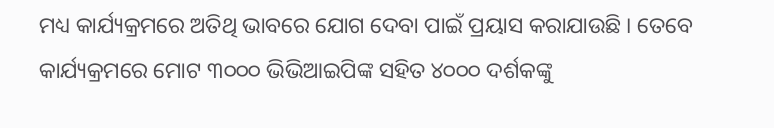ମଧ୍ୟ କାର୍ଯ୍ୟକ୍ରମରେ ଅତିଥି ଭାବରେ ଯୋଗ ଦେବା ପାଇଁ ପ୍ରୟାସ କରାଯାଉଛି । ତେବେ କାର୍ଯ୍ୟକ୍ରମରେ ମୋଟ ୩୦୦୦ ଭିଭିଆଇପିଙ୍କ ସହିତ ୪୦୦୦ ଦର୍ଶକଙ୍କୁ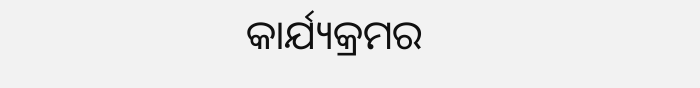କାର୍ଯ୍ୟକ୍ରମର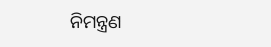ନିମନ୍ତ୍ରଣ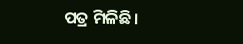ପତ୍ର ମିଳିଛି ।